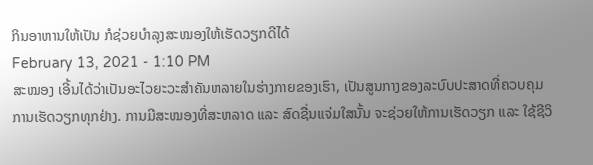ກິນອາຫານໃຫ້ເປັນ ກໍຊ່ວຍບຳລຸງສະໝອງໃຫ້ເຮັດວຽກດີໄດ້
February 13, 2021 - 1:10 PM
ສະໝອງ ເອີ້ນໄດ້ວ່າເປັນອະໄວຍະວະສຳຄັນຫລາຍໃນຮ່າງກາຍຂອງເຮົາ, ເປັນສູນກາງຂອງລະບົບປະສາດທີ່ຄວບຄຸມການເຮັດວຽກທຸກຢ່າງ. ການມີສະໝອງທີ່ສະຫລາດ ແລະ ສົດຊື່ນແຈ່ມໃສນັ້ນ ຈະຊ່ວຍໃຫ້ການເຮັດວຽກ ແລະ ໃຊ້ຊີວິ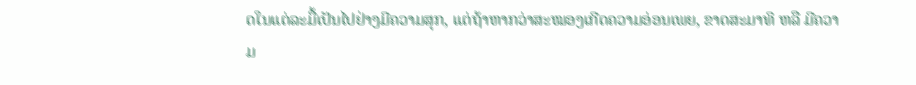ດໃນແຕ່ລະມື້ເປັນໄປຢ່າງມີຄວາມສຸກ, ແຕ່ຖ້າຫາກວ່າສະໝອງເກີດຄວາມອ່ອນເພຍ, ຂາດສະມາທິ ຫລື ມີຄວາມ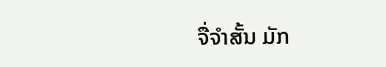ຈື່ຈຳສັ້ນ ມັກ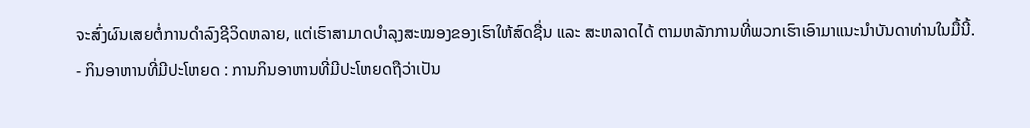ຈະສົ່ງຜົນເສຍຕໍ່ການດຳລົງຊີວິດຫລາຍ, ແຕ່ເຮົາສາມາດບຳລຸງສະໝອງຂອງເຮົາໃຫ້ສົດຊື່ນ ແລະ ສະຫລາດໄດ້ ຕາມຫລັກການທີ່ພວກເຮົາເອົາມາແນະນຳບັນດາທ່ານໃນມື້ນີ້.
- ກິນອາຫານທີ່ມີປະໂຫຍດ : ການກິນອາຫານທີ່ມີປະໂຫຍດຖືວ່າເປັນ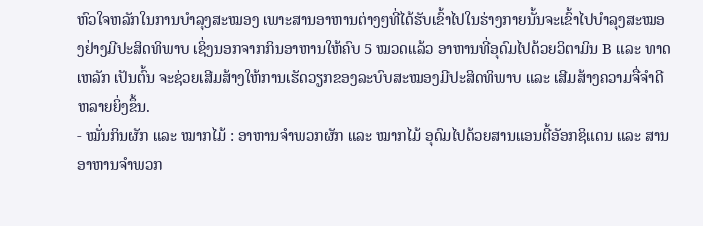ຫົວໃຈຫລັກໃນການບຳລຸງສະໝອງ ເພາະສານອາຫານຕ່າງໆທີ່ໄດ້ຮັບເຂົ້າໄປໃນຮ່າງກາຍນັ້ນຈະເຂົ້າໄປບຳລຸງສະໝອງຢ່າງມີປະສິດທິພາບ ເຊິ່ງນອກຈາກກິນອາຫານໃຫ້ຄົບ 5 ໝວດແລ້ວ ອາຫານທີ່ອຸດົມໄປດ້ວຍວິຕາມິນ B ແລະ ທາດເຫລັກ ເປັນຕົ້ນ ຈະຊ່ວຍເສີມສ້າງໃຫ້ການເຮັດວຽກຂອງລະບົບສະໝອງມີປະສິດທິພາບ ແລະ ເສີມສ້າງຄວາມຈື່ຈຳດີຫລາຍຍິ່ງຂຶ້ນ.
- ໝັ່ນກິນຜັກ ແລະ ໝາກໄມ້ : ອາຫານຈຳພວກຜັກ ແລະ ໝາກໄມ້ ອຸດົມໄປດ້ວຍສານແອນຕີ້ອັອກຊິແດນ ແລະ ສານອາຫານຈຳພວກ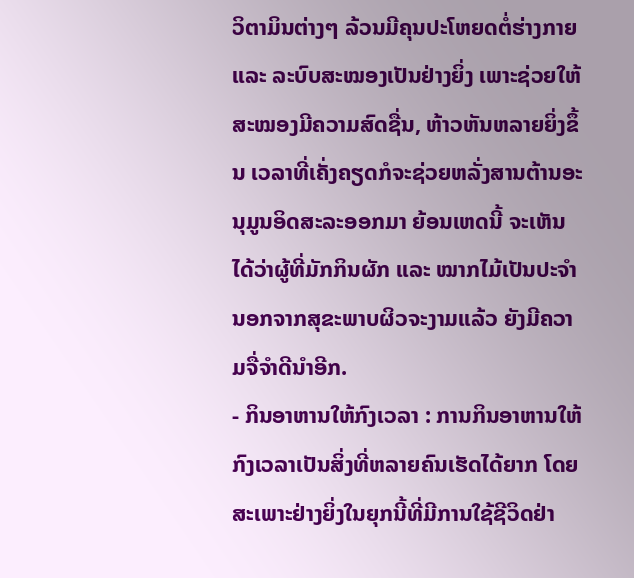ວິຕາມິນຕ່າງໆ ລ້ວນມີຄຸນປະໂຫຍດຕໍ່ຮ່າງກາຍ ແລະ ລະບົບສະໝອງເປັນຢ່າງຍິ່ງ ເພາະຊ່ວຍໃຫ້ສະໝອງມີຄວາມສົດຊື່ນ, ຫ້າວຫັນຫລາຍຍິ່ງຂຶ້ນ ເວລາທີ່ເຄັ່ງຄຽດກໍຈະຊ່ວຍຫລັ່ງສານຕ້ານອະນຸມູນອິດສະລະອອກມາ ຍ້ອນເຫດນີ້ ຈະເຫັນໄດ້ວ່າຜູ້ທີ່ມັກກິນຜັກ ແລະ ໝາກໄມ້ເປັນປະຈຳ ນອກຈາກສຸຂະພາບຜິວຈະງາມແລ້ວ ຍັງມີຄວາມຈື່ຈຳດີນຳອີກ.
- ກິນອາຫານໃຫ້ກົງເວລາ : ການກິນອາຫານໃຫ້ກົງເວລາເປັນສິ່ງທີ່ຫລາຍຄົນເຮັດໄດ້ຍາກ ໂດຍສະເພາະຢ່າງຍິ່ງໃນຍຸກນີ້ທີ່ມີການໃຊ້ຊີວິດຢ່າ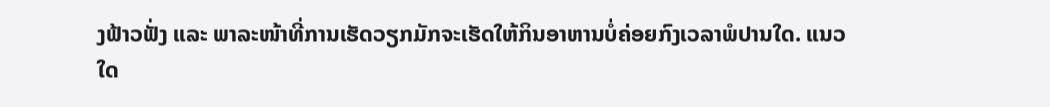ງຟ້າວຟັ່ງ ແລະ ພາລະໜ້າທີ່ການເຮັດວຽກມັກຈະເຮັດໃຫ້ກິນອາຫານບໍ່ຄ່ອຍກົງເວລາພໍປານໃດ. ແນວໃດ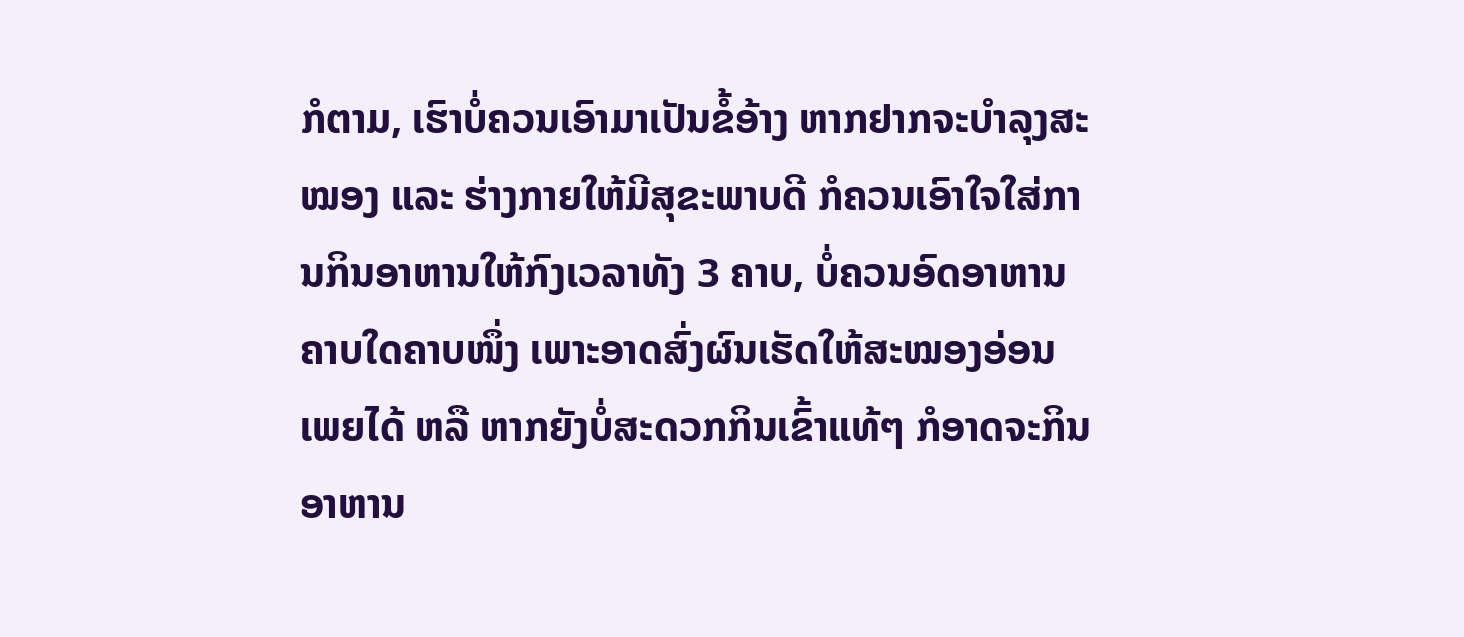ກໍຕາມ, ເຮົາບໍ່ຄວນເອົາມາເປັນຂໍ້ອ້າງ ຫາກຢາກຈະບຳລຸງສະໝອງ ແລະ ຮ່າງກາຍໃຫ້ມີສຸຂະພາບດີ ກໍຄວນເອົາໃຈໃສ່ການກິນອາຫານໃຫ້ກົງເວລາທັງ 3 ຄາບ, ບໍ່ຄວນອົດອາຫານຄາບໃດຄາບໜຶ່ງ ເພາະອາດສົ່ງຜົນເຮັດໃຫ້ສະໝອງອ່ອນເພຍໄດ້ ຫລື ຫາກຍັງບໍ່ສະດວກກິນເຂົ້າແທ້ໆ ກໍອາດຈະກິນອາຫານ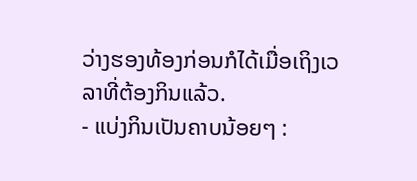ວ່າງຮອງທ້ອງກ່ອນກໍໄດ້ເມື່ອເຖິງເວລາທີ່ຕ້ອງກິນແລ້ວ.
- ແບ່ງກິນເປັນຄາບນ້ອຍໆ :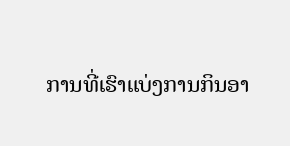ການທີ່ເຮົາແບ່ງການກິນອາ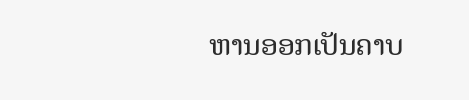ຫານອອກເປັນຄາບ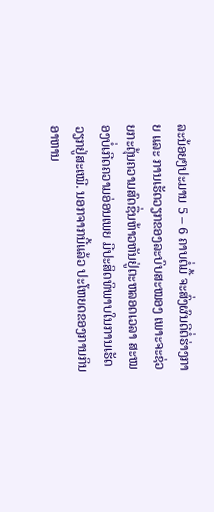ລະນ້ອຍໆປະມານ 5 – 6 ຄາບຕໍ່ມື້ ຈະສົ່ງຜົນດີຕໍ່ຮ່າງກາຍ ແລະ ການເຮັດວຽກຂອງລະບົບສະໝອງ ເພາະຈະຊ່ວຍກະຕຸ້ນຄວາມສົດຊື່ນຫ້າວຫັນຢູ່ຕະຫລອດເວລາ ສະໝອງບໍ່ເກີດຄວາມອ່ອນເພຍ ມີປະສິດທິພາບໃນການເຮັດວຽກຢູ່ສະເໝີ. ນອກຈາກນີ້ແລ້ວ ປະໂຫຍດຂອງການກິນອາຫານ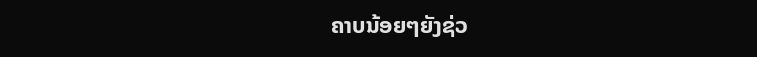ຄາບນ້ອຍໆຍັງຊ່ວ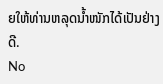ຍໃຫ້ທ່ານຫລຸດນ້ຳໜັກໄດ້ເປັນຢ່າງດີ.
No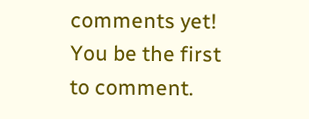comments yet! You be the first to comment.